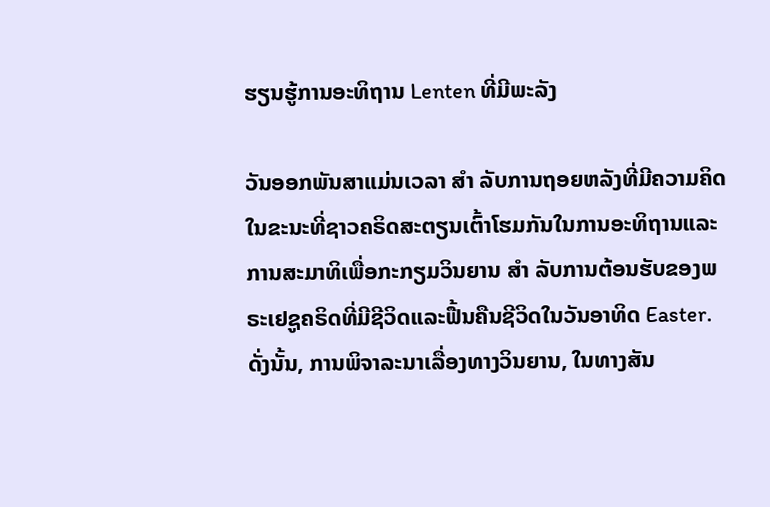ຮຽນຮູ້ການອະທິຖານ Lenten ທີ່ມີພະລັງ

ວັນອອກພັນສາແມ່ນເວລາ ສຳ ລັບການຖອຍຫລັງທີ່ມີຄວາມຄິດໃນຂະນະທີ່ຊາວຄຣິດສະຕຽນເຕົ້າໂຮມກັນໃນການອະທິຖານແລະການສະມາທິເພື່ອກະກຽມວິນຍານ ສຳ ລັບການຕ້ອນຮັບຂອງພຣະເຢຊູຄຣິດທີ່ມີຊີວິດແລະຟື້ນຄືນຊີວິດໃນວັນອາທິດ Easter. ດັ່ງນັ້ນ, ການພິຈາລະນາເລື່ອງທາງວິນຍານ, ໃນທາງສັນ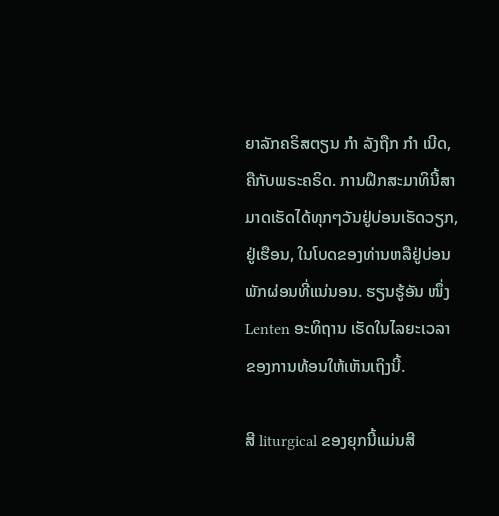ຍາລັກຄຣິສຕຽນ ກຳ ລັງຖືກ ກຳ ເນີດ, ຄືກັບພຣະຄຣິດ. ການຝຶກສະມາທິນີ້ສາມາດເຮັດໄດ້ທຸກໆວັນຢູ່ບ່ອນເຮັດວຽກ, ຢູ່ເຮືອນ, ໃນໂບດຂອງທ່ານຫລືຢູ່ບ່ອນພັກຜ່ອນທີ່ແນ່ນອນ. ຮຽນຮູ້ອັນ ໜຶ່ງ Lenten ອະທິຖານ ເຮັດໃນໄລຍະເວລາຂອງການທ້ອນໃຫ້ເຫັນເຖິງນີ້.

ສີ liturgical ຂອງຍຸກນີ້ແມ່ນສີ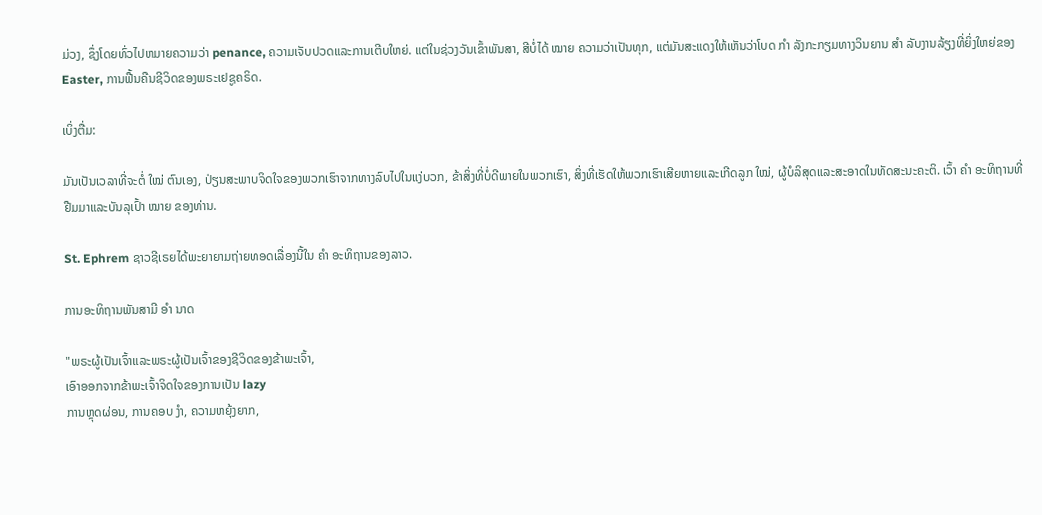ມ່ວງ, ຊຶ່ງໂດຍທົ່ວໄປຫມາຍຄວາມວ່າ penance, ຄວາມເຈັບປວດແລະການເຕີບໃຫຍ່. ແຕ່ໃນຊ່ວງວັນເຂົ້າພັນສາ, ສີບໍ່ໄດ້ ໝາຍ ຄວາມວ່າເປັນທຸກ, ແຕ່ມັນສະແດງໃຫ້ເຫັນວ່າໂບດ ກຳ ລັງກະກຽມທາງວິນຍານ ສຳ ລັບງານລ້ຽງທີ່ຍິ່ງໃຫຍ່ຂອງ Easter, ການຟື້ນຄືນຊີວິດຂອງພຣະເຢຊູຄຣິດ.

ເບິ່ງຕື່ມ:

ມັນເປັນເວລາທີ່ຈະຕໍ່ ໃໝ່ ຕົນເອງ, ປ່ຽນສະພາບຈິດໃຈຂອງພວກເຮົາຈາກທາງລົບໄປໃນແງ່ບວກ, ຂ້າສິ່ງທີ່ບໍ່ດີພາຍໃນພວກເຮົາ, ສິ່ງທີ່ເຮັດໃຫ້ພວກເຮົາເສີຍຫາຍແລະເກີດລູກ ໃໝ່, ຜູ້ບໍລິສຸດແລະສະອາດໃນທັດສະນະຄະຕິ. ເວົ້າ ຄຳ ອະທິຖານທີ່ຢືມມາແລະບັນລຸເປົ້າ ໝາຍ ຂອງທ່ານ.

St. Ephrem ຊາວຊີເຣຍໄດ້ພະຍາຍາມຖ່າຍທອດເລື່ອງນີ້ໃນ ຄຳ ອະທິຖານຂອງລາວ.

ການອະທິຖານພັນສາມີ ອຳ ນາດ

"ພຣະຜູ້ເປັນເຈົ້າແລະພຣະຜູ້ເປັນເຈົ້າຂອງຊີວິດຂອງຂ້າພະເຈົ້າ,
ເອົາອອກຈາກຂ້າພະເຈົ້າຈິດໃຈຂອງການເປັນ lazy
ການຫຼຸດຜ່ອນ, ການຄອບ ງຳ, ຄວາມຫຍຸ້ງຍາກ,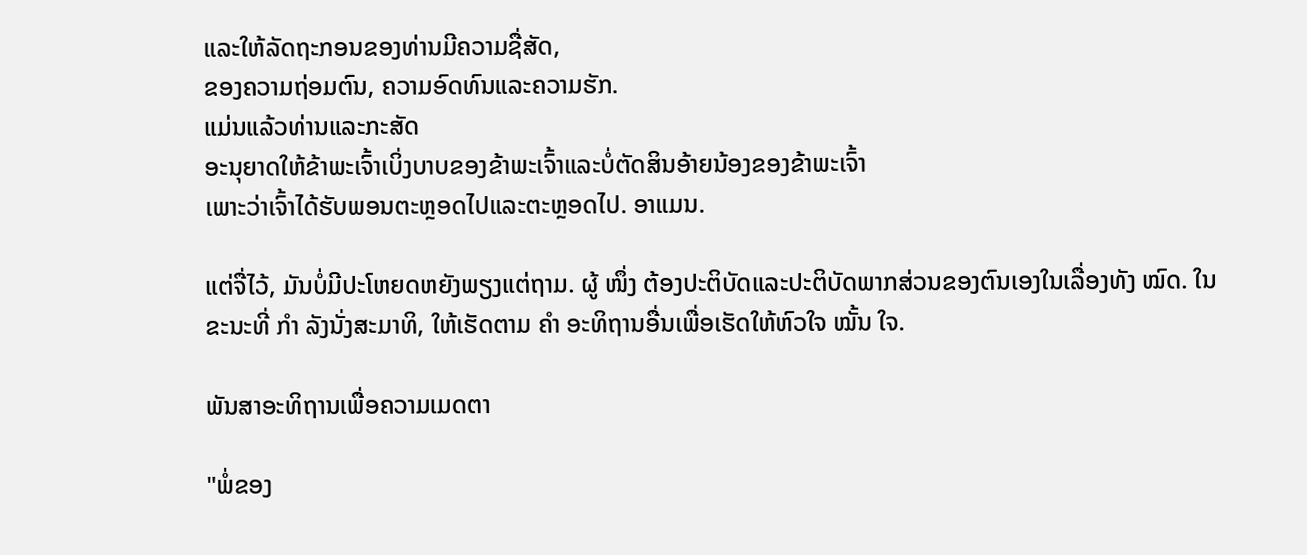ແລະໃຫ້ລັດຖະກອນຂອງທ່ານມີຄວາມຊື່ສັດ,
ຂອງຄວາມຖ່ອມຕົນ, ຄວາມອົດທົນແລະຄວາມຮັກ.
ແມ່ນແລ້ວທ່ານແລະກະສັດ
ອະນຸຍາດໃຫ້ຂ້າພະເຈົ້າເບິ່ງບາບຂອງຂ້າພະເຈົ້າແລະບໍ່ຕັດສິນອ້າຍນ້ອງຂອງຂ້າພະເຈົ້າ
ເພາະວ່າເຈົ້າໄດ້ຮັບພອນຕະຫຼອດໄປແລະຕະຫຼອດໄປ. ອາແມນ.

ແຕ່ຈື່ໄວ້, ມັນບໍ່ມີປະໂຫຍດຫຍັງພຽງແຕ່ຖາມ. ຜູ້ ໜຶ່ງ ຕ້ອງປະຕິບັດແລະປະຕິບັດພາກສ່ວນຂອງຕົນເອງໃນເລື່ອງທັງ ໝົດ. ໃນຂະນະທີ່ ກຳ ລັງນັ່ງສະມາທິ, ໃຫ້ເຮັດຕາມ ຄຳ ອະທິຖານອື່ນເພື່ອເຮັດໃຫ້ຫົວໃຈ ໝັ້ນ ໃຈ.

ພັນສາອະທິຖານເພື່ອຄວາມເມດຕາ

"ພໍ່ຂອງ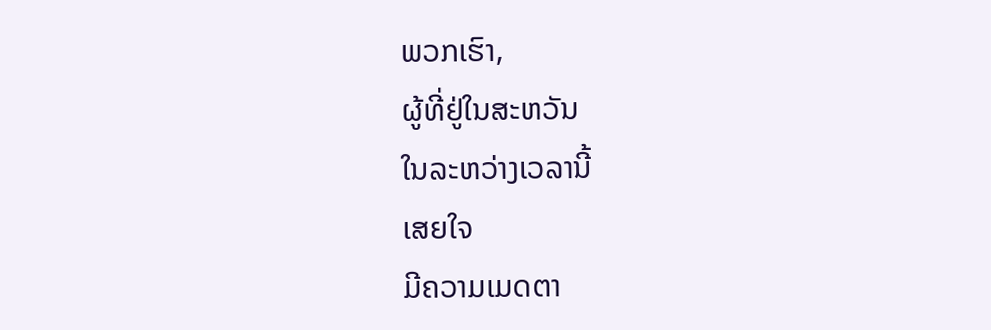ພວກເຮົາ,
ຜູ້ທີ່ຢູ່ໃນສະຫວັນ
ໃນລະຫວ່າງເວລານີ້
ເສຍໃຈ
ມີຄວາມເມດຕາ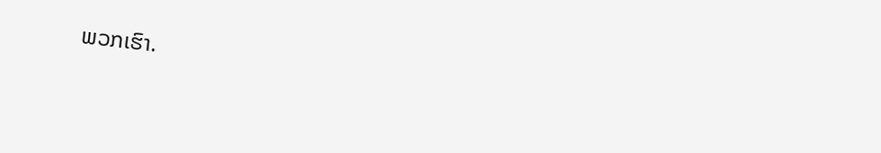ພວກເຮົາ.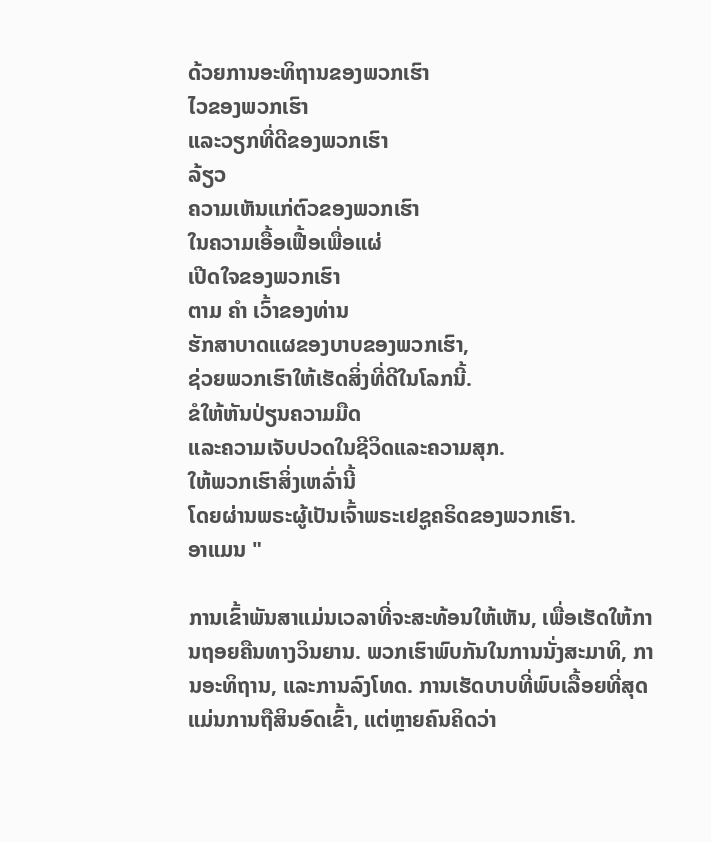ດ້ວຍການອະທິຖານຂອງພວກເຮົາ
ໄວຂອງພວກເຮົາ
ແລະວຽກທີ່ດີຂອງພວກເຮົາ
ລ້ຽວ
ຄວາມເຫັນແກ່ຕົວຂອງພວກເຮົາ
ໃນຄວາມເອື້ອເຟື້ອເພື່ອແຜ່
ເປີດໃຈຂອງພວກເຮົາ
ຕາມ ຄຳ ເວົ້າຂອງທ່ານ
ຮັກສາບາດແຜຂອງບາບຂອງພວກເຮົາ,
ຊ່ວຍພວກເຮົາໃຫ້ເຮັດສິ່ງທີ່ດີໃນໂລກນີ້.
ຂໍໃຫ້ຫັນປ່ຽນຄວາມມືດ
ແລະຄວາມເຈັບປວດໃນຊີວິດແລະຄວາມສຸກ.
ໃຫ້ພວກເຮົາສິ່ງເຫລົ່ານີ້
ໂດຍຜ່ານພຣະຜູ້ເປັນເຈົ້າພຣະເຢຊູຄຣິດຂອງພວກເຮົາ.
ອາແມນ "

ການເຂົ້າພັນສາແມ່ນເວລາທີ່ຈະສະທ້ອນໃຫ້ເຫັນ, ເພື່ອເຮັດໃຫ້ການຖອຍຄືນທາງວິນຍານ. ພວກເຮົາພົບກັນໃນການນັ່ງສະມາທິ, ການອະທິຖານ, ແລະການລົງໂທດ. ການເຮັດບາບທີ່ພົບເລື້ອຍທີ່ສຸດແມ່ນການຖືສິນອົດເຂົ້າ, ແຕ່ຫຼາຍຄົນຄິດວ່າ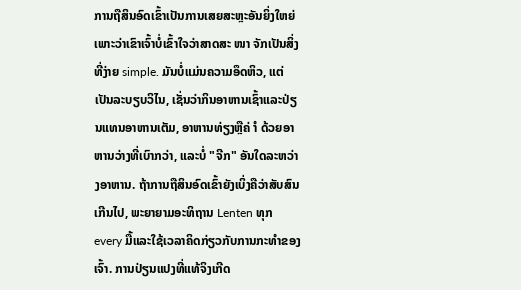ການຖືສິນອົດເຂົ້າເປັນການເສຍສະຫຼະອັນຍິ່ງໃຫຍ່ເພາະວ່າເຂົາເຈົ້າບໍ່ເຂົ້າໃຈວ່າສາດສະ ໜາ ຈັກເປັນສິ່ງທີ່ງ່າຍ simple. ມັນບໍ່ແມ່ນຄວາມອຶດຫິວ, ແຕ່ເປັນລະບຽບວິໄນ, ເຊັ່ນວ່າກິນອາຫານເຊົ້າແລະປ່ຽນແທນອາຫານເຕັມ, ອາຫານທ່ຽງຫຼືຄ່ ຳ ດ້ວຍອາຫານວ່າງທີ່ເບົາກວ່າ, ແລະບໍ່ "ຈີກ" ອັນໃດລະຫວ່າງອາຫານ. ຖ້າການຖືສິນອົດເຂົ້າຍັງເບິ່ງຄືວ່າສັບສົນເກີນໄປ, ພະຍາຍາມອະທິຖານ Lenten ທຸກ every ມື້ແລະໃຊ້ເວລາຄິດກ່ຽວກັບການກະທໍາຂອງເຈົ້າ. ການປ່ຽນແປງທີ່ແທ້ຈິງເກີດ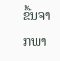ຂື້ນຈາກພາ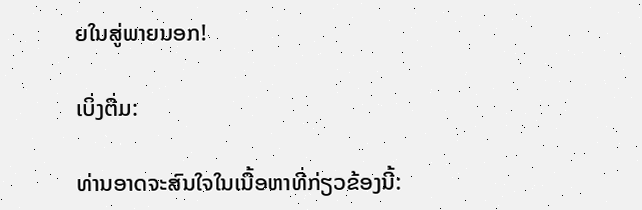ຍໃນສູ່ພາຍນອກ!

ເບິ່ງຕື່ມ:

ທ່ານອາດຈະສົນໃຈໃນເນື້ອຫາທີ່ກ່ຽວຂ້ອງນີ້: